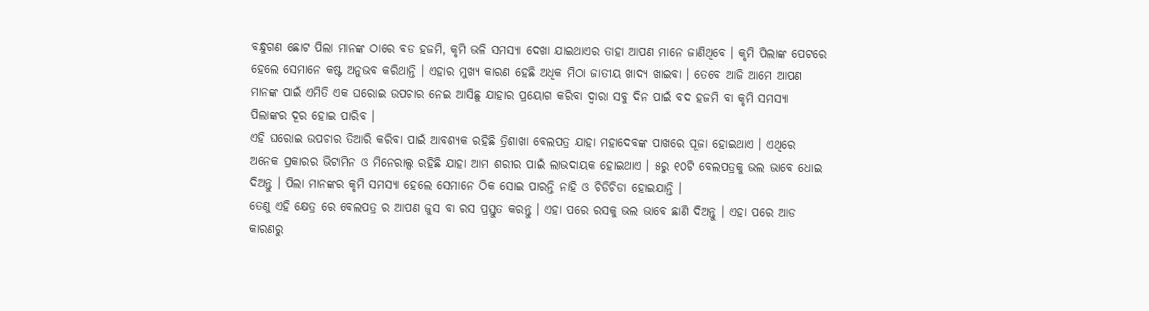ବନ୍ଧୁଗଣ ଛୋଟ ପିଲା ମାନଙ୍କ ଠାରେ ବଡ ହଜମି, କୃମି ଭଳି ସମସ୍ଯା ଦେଖା ଯାଇଥାଏର ତାହା ଆପଣ ମାନେ ଜାଣିଥିବେ । କୃମି ପିଲାଙ୍କ ପେଟରେ ହେଲେ ସେମାନେ କଷ୍ଟ ଅନୁଭବ କରିଥାନ୍ତି । ଏହାର ମୁଖ୍ୟ କାରଣ ହେଛି ଅଧିକ ମିଠା ଜାତୀୟ ଖାଦ୍ୟ ଖାଇବା । ତେବେ ଆଜି ଆମେ ଆପଣ ମାନଙ୍କ ପାଇଁ ଏମିତି ଏକ ଘରୋଇ ଉପଚାର ନେଇ ଆସିଛୁ ଯାହାର ପ୍ରୟୋଗ କରିବା ଦ୍ଵାରା ସବୁ ଦିନ ପାଇଁ ବଦ ହଜମି ବା କୃମି ସମସ୍ଯା ପିଲାଙ୍କର ଦୂର ହୋଇ ପାରିବ ।
ଏହି ଘରୋଇ ଉପଚାର ତିଆରି କରିବା ପାଇଁ ଆବଶ୍ୟକ ରହିଛି ତ୍ରିଶାଖା ବେଲପତ୍ର ଯାହା ମହାଦେବଙ୍କ ପାଖରେ ପୂଜା ହୋଇଥାଏ । ଏଥିରେ ଅନେକ ପ୍ରକାରର ଭିଟାମିନ ଓ ମିନେରାଲ୍ସ ରହିଛି ଯାହା ଆମ ଶରୀର ପାଇଁ ଲାଭଦାୟକ ହୋଇଥାଏ । ୫ରୁ ୧୦ଟି ବେଲପତ୍ରକୁ ଭଲ ଭାବେ ଧୋଇ ଦିଅନ୍ତୁ । ପିଲା ମାନଙ୍କର କୃମି ସମସ୍ଯା ହେଲେ ସେମାନେ ଠିକ ସୋଇ ପାରନ୍ତି ନାହି ଓ ଚିଡିଚିଡା ହୋଇଯାନ୍ତି ।
ତେଣୁ ଏହି କ୍ଷେତ୍ର ରେ ବେଲପତ୍ର ର ଆପଣ ଜୁସ ବା ରସ ପ୍ରସ୍ତୁତ କରନ୍ତୁ । ଏହା ପରେ ରସକୁ ଭଲ ଭାବେ ଛାଣି ଦିଅନ୍ତୁ । ଏହା ପରେ ଆଡ କାରଣରୁ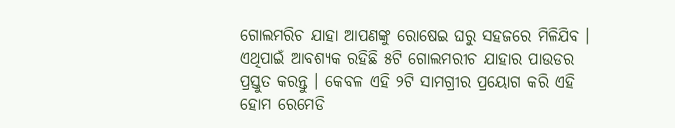ଗୋଲମରିଚ ଯାହା ଆପଣଙ୍କୁ ରୋଷେଇ ଘରୁ ସହଜରେ ମିଳିଯିବ । ଏଥିପାଇଁ ଆବଶ୍ୟକ ରହିଛି ୫ଟି ଗୋଲମରୀଚ ଯାହାର ପାଉଡର ପ୍ରସ୍ତୁତ କରନ୍ତୁ । କେବଳ ଏହି ୨ଟି ସାମଗ୍ରୀର ପ୍ରୟୋଗ କରି ଏହି ହୋମ ରେମେଡି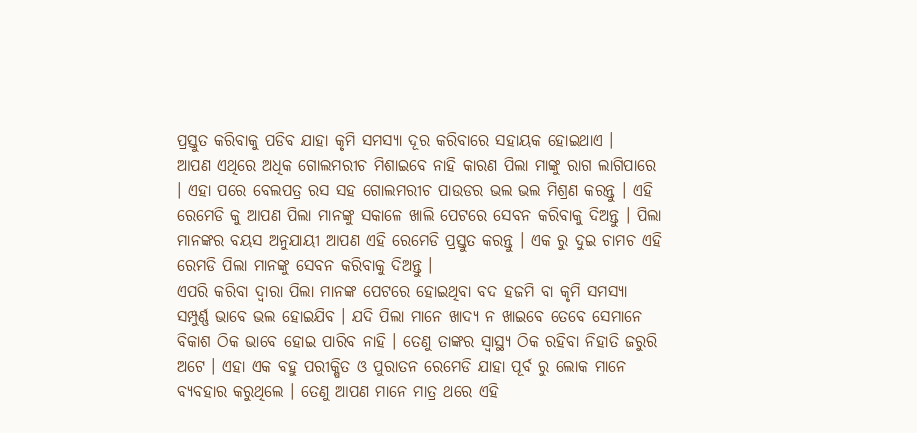ପ୍ରସ୍ତୁତ କରିବାକୁ ପଡିବ ଯାହା କୃମି ସମସ୍ଯା ଦୂର କରିବାରେ ସହାୟକ ହୋଇଥାଏ ।
ଆପଣ ଏଥିରେ ଅଧିକ ଗୋଲମରୀଚ ମିଶାଇବେ ନାହି କାରଣ ପିଲା ମାଙ୍କୁ ରାଗ ଲାଗିପାରେ । ଏହା ପରେ ବେଲପତ୍ର ରସ ସହ ଗୋଲମରୀଚ ପାଉଡର ଭଲ ଭଲ ମିଶ୍ରଣ କରନ୍ତୁ । ଏହି ରେମେଡି କୁ ଆପଣ ପିଲା ମାନଙ୍କୁ ସକାଳେ ଖାଲି ପେଟରେ ସେବନ କରିବାକୁ ଦିଅନ୍ତୁ । ପିଲା ମାନଙ୍କର ବୟସ ଅନୁଯାୟୀ ଆପଣ ଏହି ରେମେଡି ପ୍ରସ୍ତୁତ କରନ୍ତୁ । ଏକ ରୁ ଦୁଇ ଚାମଚ ଏହି ରେମଡି ପିଲା ମାନଙ୍କୁ ସେବନ କରିବାକୁ ଦିଅନ୍ତୁ ।
ଏପରି କରିବା ଦ୍ଵାରା ପିଲା ମାନଙ୍କ ପେଟରେ ହୋଇଥିବା ବଦ ହଜମି ବା କୃମି ସମସ୍ଯା ସମ୍ପୁର୍ଣ୍ଣ ଭାବେ ଭଲ ହୋଇଯିବ । ଯଦି ପିଲା ମାନେ ଖାଦ୍ୟ ନ ଖାଇବେ ତେବେ ସେମାନେ ବିକାଶ ଠିକ ଭାବେ ହୋଇ ପାରିବ ନାହି । ତେଣୁ ତାଙ୍କର ସ୍ୱାସ୍ଥ୍ୟ ଠିକ ରହିବା ନିହାତି ଜରୁରି ଅଟେ । ଏହା ଏକ ବହୁ ପରୀକ୍ଷିତ ଓ ପୁରାତନ ରେମେଡି ଯାହା ପୂର୍ବ ରୁ ଲୋକ ମାନେ ବ୍ୟବହାର କରୁଥିଲେ । ତେଣୁ ଆପଣ ମାନେ ମାତ୍ର ଥରେ ଏହି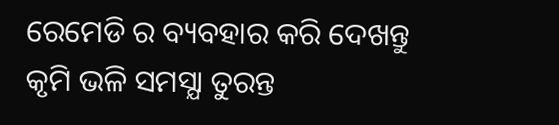ରେମେଡି ର ବ୍ୟବହାର କରି ଦେଖନ୍ତୁ କୃମି ଭଳି ସମସ୍ଯା ତୁରନ୍ତ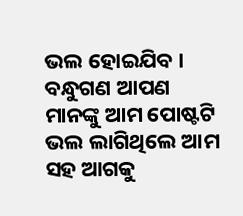ଭଲ ହୋଇଯିବ । ବନ୍ଧୁଗଣ ଆପଣ ମାନଙ୍କୁ ଆମ ପୋଷ୍ଟଟି ଭଲ ଲାଗିଥିଲେ ଆମ ସହ ଆଗକୁ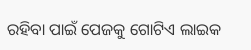ରହିବା ପାଇଁ ପେଜକୁ ଗୋଟିଏ ଲାଇକ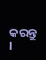କରନ୍ତୁ ।